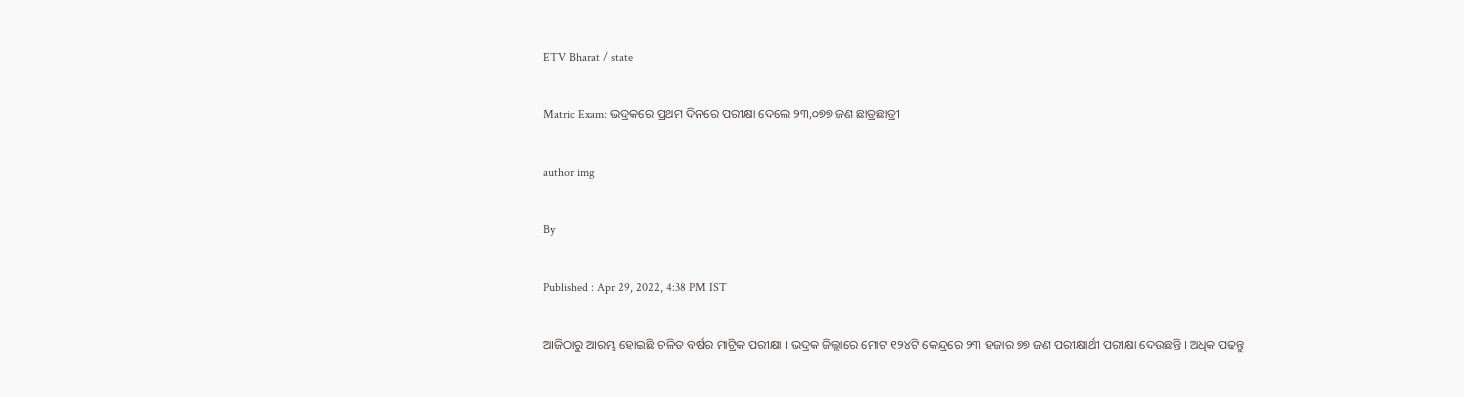ETV Bharat / state

Matric Exam: ଭଦ୍ରକରେ ପ୍ରଥମ ଦିନରେ ପରୀକ୍ଷା ଦେଲେ ୨୩,୦୭୭ ଜଣ ଛାତ୍ରଛାତ୍ରୀ

author img

By

Published : Apr 29, 2022, 4:38 PM IST

ଆଜିଠାରୁ ଆରମ୍ଭ ହୋଇଛି ଚଳିତ ବର୍ଷର ମାଟ୍ରିକ ପରୀକ୍ଷା । ଭଦ୍ରକ ଜିଲ୍ଲାରେ ମୋଟ ୧୨୪ଟି କେନ୍ଦ୍ରରେ ୨୩ ହଜାର ୭୭ ଜଣ ପରୀକ୍ଷାର୍ଥୀ ପରୀକ୍ଷା ଦେଉଛନ୍ତି । ଅଧିକ ପଢନ୍ତୁ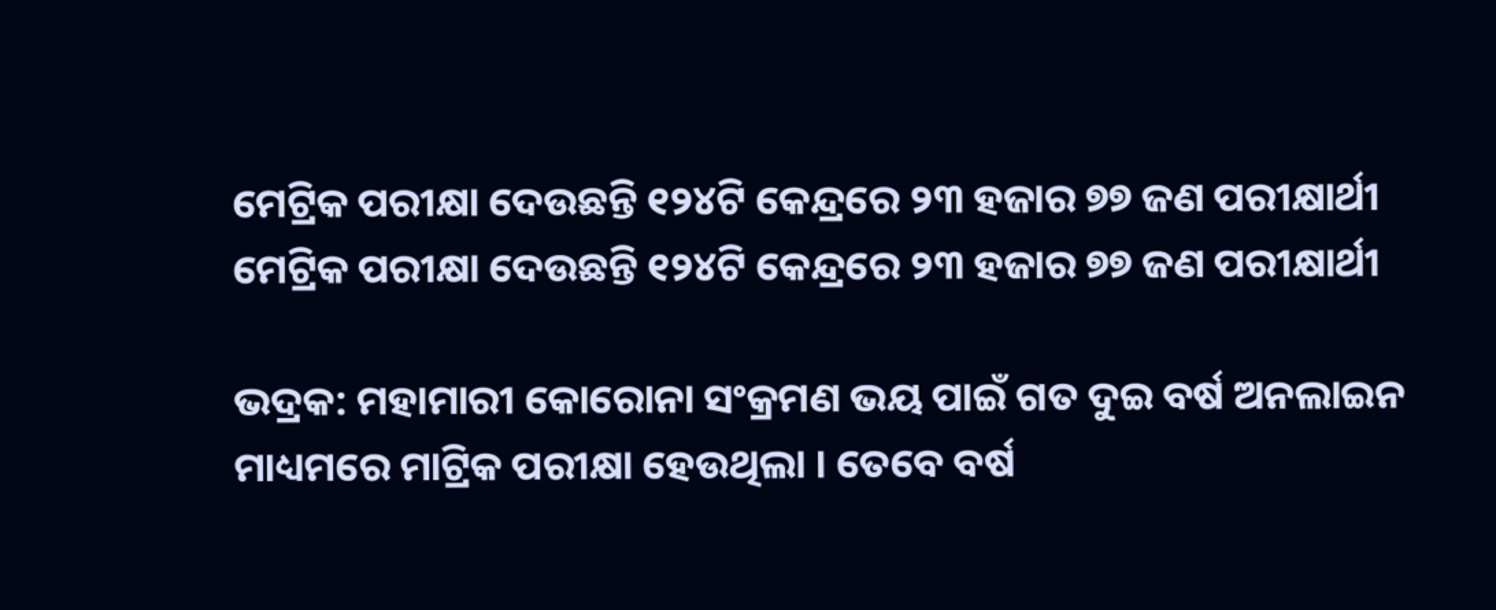ମେଟ୍ରିକ ପରୀକ୍ଷା ଦେଉଛନ୍ତି ୧୨୪ଟି କେନ୍ଦ୍ରରେ ୨୩ ହଜାର ୭୭ ଜଣ ପରୀକ୍ଷାର୍ଥୀ
ମେଟ୍ରିକ ପରୀକ୍ଷା ଦେଉଛନ୍ତି ୧୨୪ଟି କେନ୍ଦ୍ରରେ ୨୩ ହଜାର ୭୭ ଜଣ ପରୀକ୍ଷାର୍ଥୀ

ଭଦ୍ରକ: ମହାମାରୀ କୋରୋନା ସଂକ୍ରମଣ ଭୟ ପାଇଁ ଗତ ଦୁଇ ବର୍ଷ ଅନଲାଇନ ମାଧ୍ୟମରେ ମାଟ୍ରିକ ପରୀକ୍ଷା ହେଉଥିଲା । ତେବେ ବର୍ଷ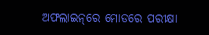ଅଫଲାଇନ୍‌ରେ ମୋଡରେ ପରୀକ୍ଷା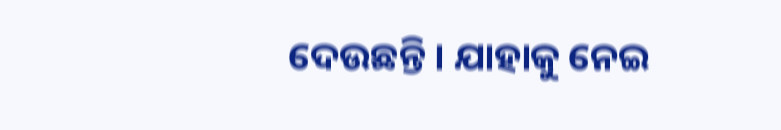ଦେଉଛନ୍ତି । ଯାହାକୁ ନେଇ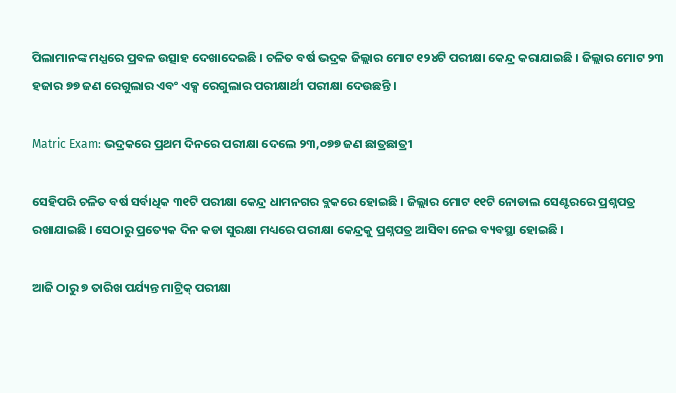ପିଲାମାନଙ୍କ ମଧ୍ଯରେ ପ୍ରବଳ ଉତ୍ସାହ ଦେଖାଦେଇଛି । ଚଳିତ ବର୍ଷ ଭଦ୍ରକ ଜିଲ୍ଲାର ମୋଟ ୧୨୪ଟି ପରୀକ୍ଷା କେନ୍ଦ୍ର କରାଯାଇଛି । ଜିଲ୍ଲାର ମୋଟ ୨୩ ହଜାର ୭୭ ଜଣ ରେଗୁଲାର ଏବଂ ଏକ୍ସ ରେଗୁଲାର ପରୀକ୍ଷାର୍ଥୀ ପରୀକ୍ଷା ଦେଉଛନ୍ତି ।

Matric Exam: ଭଦ୍ରକରେ ପ୍ରଥମ ଦିନରେ ପରୀକ୍ଷା ଦେଲେ ୨୩,୦୭୭ ଜଣ ଛାତ୍ରଛାତ୍ରୀ

ସେହିପରି ଚଳିତ ବର୍ଷ ସର୍ବାଧିକ ୩୧ଟି ପରୀକ୍ଷା କେନ୍ଦ୍ର ଧାମନଗର ବ୍ଲକରେ ହୋଇଛି । ଜିଲ୍ଲାର ମୋଟ ୧୧ଟି ନୋଡାଲ ସେଣ୍ଟରରେ ପ୍ରଶ୍ନପତ୍ର ରଖାଯାଇଛି । ସେଠାରୁ ପ୍ରତ୍ୟେକ ଦିନ କଡା ସୁରକ୍ଷା ମଧ୍ୟରେ ପରୀକ୍ଷା କେନ୍ଦ୍ରକୁ ପ୍ରଶ୍ନପତ୍ର ଆସିବା ନେଇ ବ୍ୟବସ୍ଥା ହୋଇଛି ।

ଆଜି ଠାରୁ ୭ ତାରିଖ ପର୍ଯ୍ୟନ୍ତ ମାଟ୍ରିକ୍‌ ପରୀକ୍ଷା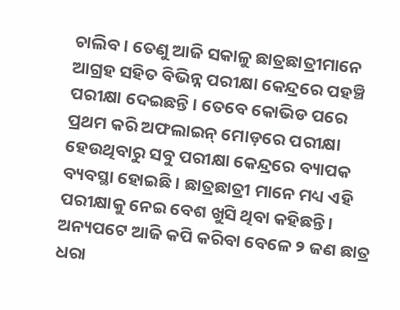ଚାଲିବ । ତେଣୁ ଆଜି ସକାଳୁ ଛାତ୍ରଛାତ୍ରୀମାନେ ଆଗ୍ରହ ସହିତ ବିଭିନ୍ନ ପରୀକ୍ଷା କେନ୍ଦ୍ରରେ ପହଞ୍ଚି ପରୀକ୍ଷା ଦେଇଛନ୍ତି । ତେବେ କୋଭିଡ ପରେ ପ୍ରଥମ କରି ଅଫଲାଇନ୍‌ ମୋଡ଼ରେ ପରୀକ୍ଷା ହେଉଥିବାରୁ ସବୁ ପରୀକ୍ଷା କେନ୍ଦ୍ରରେ ବ୍ୟାପକ ବ୍ୟବସ୍ଥା ହୋଇଛି । ଛାତ୍ରଛାତ୍ରୀ ମାନେ ମଧ୍ୟ ଏହି ପରୀକ୍ଷାକୁ ନେଇ ବେଶ ଖୁସି ଥିବା କହିଛନ୍ତି । ଅନ୍ୟପଟେ ଆଜି କପି କରିବା ବେଳେ ୨ ଜଣ ଛାତ୍ର ଧରା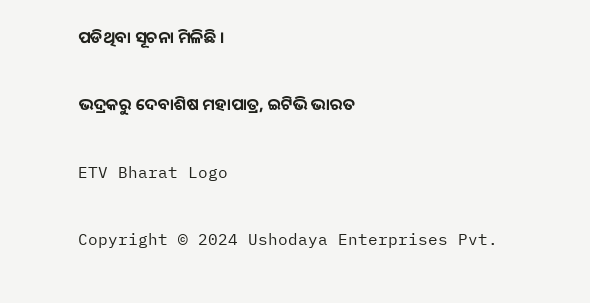ପଡିଥିବା ସୂଚନା ମିଳିଛି ।

ଭଦ୍ରକରୁ ଦେବାଶିଷ ମହାପାତ୍ର, ଇଟିଭି ଭାରତ

ETV Bharat Logo

Copyright © 2024 Ushodaya Enterprises Pvt.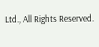Ltd., All Rights Reserved.